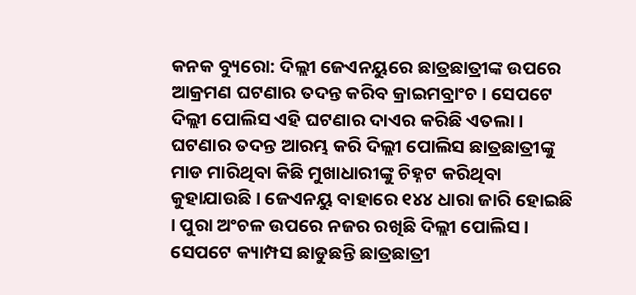କନକ ବ୍ୟୁରୋ: ଦିଲ୍ଲୀ ଜେଏନୟୁରେ ଛାତ୍ରଛାତ୍ରୀଙ୍କ ଉପରେ ଆକ୍ରମଣ ଘଟଣାର ତଦନ୍ତ କରିବ କ୍ରାଇମବ୍ରାଂଚ । ସେପଟେ ଦିଲ୍ଲୀ ପୋଲିସ ଏହି ଘଟଣାର ଦାଏର କରିଛି ଏତଲା । ଘଟଣାର ତଦନ୍ତ ଆରମ୍ଭ କରି ଦିଲ୍ଲୀ ପୋଲିସ ଛାତ୍ରଛାତ୍ରୀଙ୍କୁ ମାଡ ମାରିଥିବା କିଛି ମୁଖାଧାରୀଙ୍କୁ ଚିହ୍ନଟ କରିଥିବା କୁହାଯାଉଛି । ଜେଏନୟୁ ବାହାରେ ୧୪୪ ଧାରା ଜାରି ହୋଇଛି । ପୁରା ଅଂଚଳ ଉପରେ ନଜର ରଖିଛି ଦିଲ୍ଲୀ ପୋଲିସ । ସେପଟେ କ୍ୟାମ୍ପସ ଛାଡୁଛନ୍ତି ଛାତ୍ରଛାତ୍ରୀ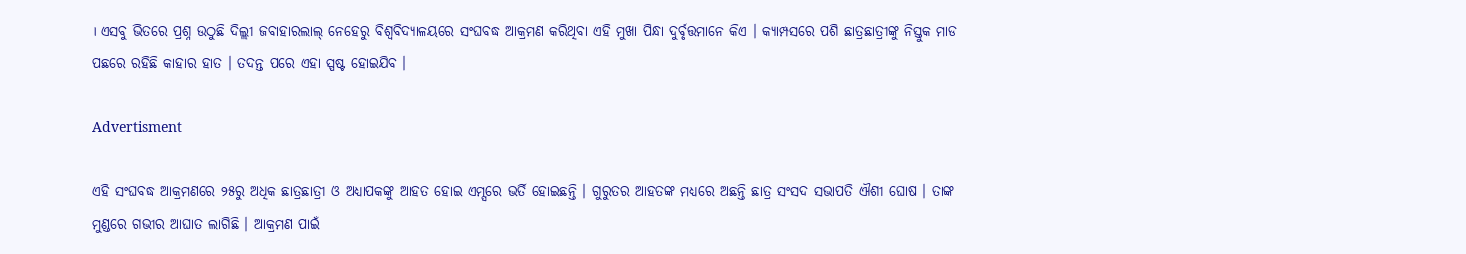। ଏସବୁ ଭିତରେ ପ୍ରଶ୍ନ ଉଠୁଛି ଦିଲ୍ଲୀ ଜବାହାରଲାଲ୍ ନେହେରୁ ବିଶ୍ୱବିଦ୍ୟାଳୟରେ ସଂଘବଦ୍ଧ ଆକ୍ରମଣ କରିଥିବା ଏହି ମୁଖା ପିନ୍ଧା ଦୁର୍ବୃତ୍ତମାନେ କିଏ । କ୍ୟାମ୍ପସରେ ପଶି ଛାତ୍ରଛାତ୍ରୀଙ୍କୁ ନିସ୍ତୁକ ମାଡ ପଛରେ ରହିଛି କାହାର ହାତ । ତଦନ୍ତ ପରେ ଏହା ସ୍ପଷ୍ଟ ହୋଇଯିବ ।

Advertisment

ଏହି ସଂଘବଦ୍ଧ ଆକ୍ରମଣରେ ୨୫ରୁ ଅଧିକ ଛାତ୍ରଛାତ୍ରୀ ଓ ଅଧ୍ୟାପକଙ୍କୁ ଆହତ ହୋଇ ଏମ୍ସରେ ଭର୍ତି ହୋଇଛନ୍ତି । ଗୁରୁତର ଆହତଙ୍କ ମଧ୍ୟରେ ଅଛନ୍ତି ଛାତ୍ର ସଂସଦ ସଭାପତି ଐଶୀ ଘୋଷ । ତାଙ୍କ ମୁଣ୍ଡରେ ଗଭୀର ଆଘାତ ଲାଗିଛି । ଆକ୍ରମଣ ପାଇଁ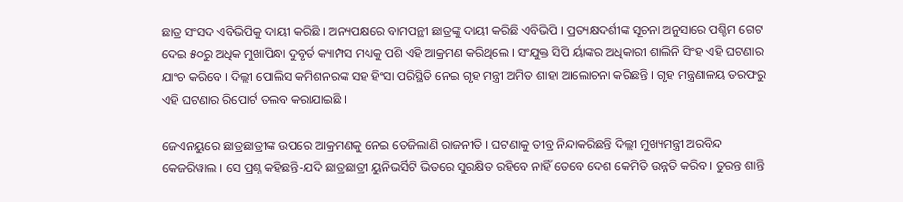ଛାତ୍ର ସଂସଦ ଏବିଭିପିକୁ ଦାୟୀ କରିଛି । ଅନ୍ୟପକ୍ଷରେ ବାମପନ୍ଥୀ ଛାତ୍ରଙ୍କୁ ଦାୟୀ କରିଛି ଏବିଭିପି । ପ୍ରତ୍ୟକ୍ଷଦର୍ଶୀଙ୍କ ସୂଚନା ଅନୁସାରେ ପଶ୍ଚିମ ଗେଟ ଦେଇ ୫୦ରୁ ଅଧିକ ମୁଖାପିନ୍ଧା ଦୁବୃର୍ତ କ୍ୟାମ୍ପସ ମଧ୍ୟକୁ ପଶି ଏହି ଆକ୍ରମଣ କରିଥିଲେ । ସଂଯୁକ୍ତ ସିପି ର୍ୟାଙ୍କର ଅଧିକାରୀ ଶାଲିନି ସିଂହ ଏହି ଘଟଣାର ଯାଂଚ କରିବେ । ଦିଲ୍ଲୀ ପୋଲିସ କମିଶନରଙ୍କ ସହ ହିଂସା ପରିସ୍ଥିତି ନେଇ ଗୃହ ମନ୍ତ୍ରୀ ଅମିତ ଶାହା ଆଲୋଚନା କରିଛନ୍ତି । ଗୃହ ମନ୍ତ୍ରଣାଳୟ ତରଫରୁ ଏହି ଘଟଣାର ରିପୋର୍ଟ ତଲବ କରାଯାଇଛି ।

ଜେଏନୟୁରେ ଛାତ୍ରଛାତ୍ରୀଙ୍କ ଉପରେ ଆକ୍ରମଣକୁ ନେଇ ତେଜିଲାଣି ରାଜନୀତି । ଘଟଣାକୁ ତୀବ୍ର ନିନ୍ଦାକରିଛନ୍ତି ଦିଲ୍ଲୀ ମୁଖ୍ୟମନ୍ତ୍ରୀ ଅରବିନ୍ଦ କେଜରିୱାଲ । ସେ ପ୍ରଶ୍ନ କହିଛନ୍ତି-ଯଦି ଛାତ୍ରଛାତ୍ରୀ ୟୁନିଭର୍ସିଟି ଭିତରେ ସୁରକ୍ଷିତ ରହିବେ ନାହିଁ ତେବେ ଦେଶ କେମିତି ଉନ୍ନତି କରିବ । ତୁରନ୍ତ ଶାନ୍ତି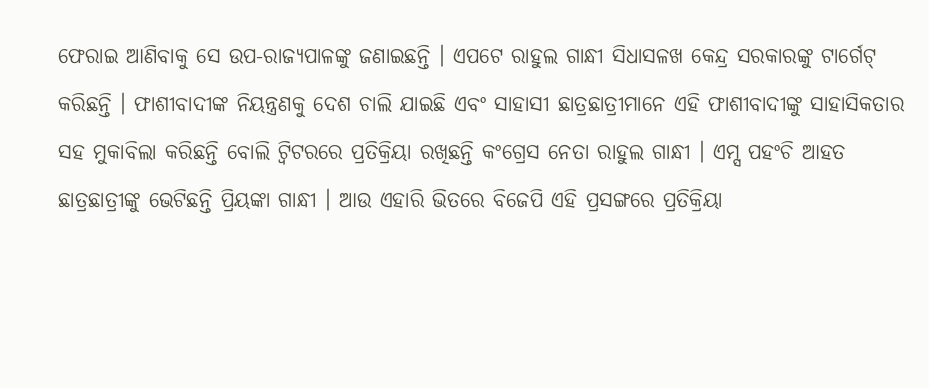ଫେରାଇ ଆଣିବାକୁ ସେ ଉପ-ରାଜ୍ୟପାଳଙ୍କୁ ଜଣାଇଛନ୍ତି । ଏପଟେ ରାହୁଲ ଗାନ୍ଧୀ ସିଧାସଳଖ କେନ୍ଦ୍ର ସରକାରଙ୍କୁ ଟାର୍ଗେଟ୍ କରିଛନ୍ତି । ଫାଶୀବାଦୀଙ୍କ ନିୟନ୍ତ୍ରଣକୁ ଦେଶ ଚାଲି ଯାଇଛି ଏବଂ ସାହାସୀ ଛାତ୍ରଛାତ୍ରୀମାନେ ଏହି ଫାଶୀବାଦୀଙ୍କୁ ସାହାସିକତାର ସହ ମୁକାବିଲା କରିଛନ୍ତି ବୋଲି ଟ୍ୱିଟରରେ ପ୍ରତିକ୍ରିୟା ରଖିଛନ୍ତି କଂଗ୍ରେସ ନେତା ରାହୁଲ ଗାନ୍ଧୀ । ଏମ୍ସ ପହଂଚି ଆହତ ଛାତ୍ରଛାତ୍ରୀଙ୍କୁ ଭେଟିଛନ୍ତି ପ୍ରିୟଙ୍କା ଗାନ୍ଧୀ । ଆଉ ଏହାରି ଭିତରେ ବିଜେପି ଏହି ପ୍ରସଙ୍ଗରେ ପ୍ରତିକ୍ରିୟା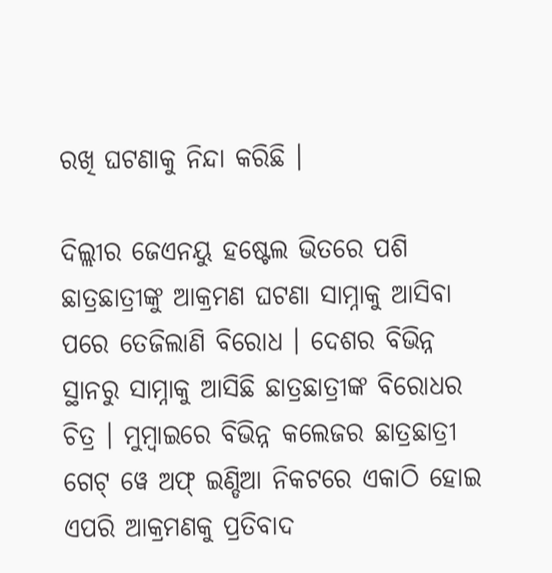ରଖି ଘଟଣାକୁ ନିନ୍ଦା କରିଛି ।

ଦିଲ୍ଲୀର ଜେଏନୟୁ ହଷ୍ଟେଲ ଭିତରେ ପଶି ଛାତ୍ରଛାତ୍ରୀଙ୍କୁ ଆକ୍ରମଣ ଘଟଣା ସାମ୍ନାକୁ ଆସିବା ପରେ ତେଜିଲାଣି ବିରୋଧ । ଦେଶର ବିଭିନ୍ନ ସ୍ଥାନରୁ ସାମ୍ନାକୁ ଆସିଛି ଛାତ୍ରଛାତ୍ରୀଙ୍କ ବିରୋଧର ଚିତ୍ର । ମୁମ୍ୱାଇରେ ବିଭିନ୍ନ କଲେଜର ଛାତ୍ରଛାତ୍ରୀ ଗେଟ୍ ୱେ ଅଫ୍ ଇଣ୍ଡିଆ ନିକଟରେ ଏକାଠି ହୋଇ ଏପରି ଆକ୍ରମଣକୁ ପ୍ରତିବାଦ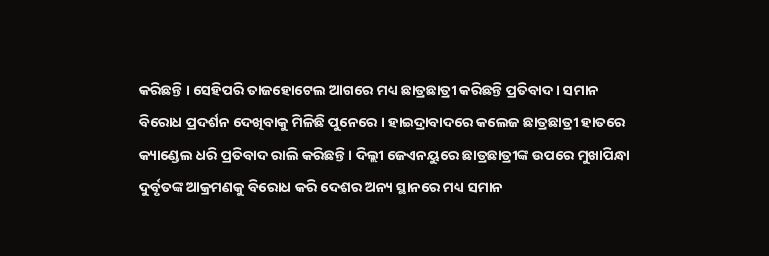କରିଛନ୍ତି । ସେହିପରି ତାଜହୋଟେଲ ଆଗରେ ମଧ୍ୟ ଛାତ୍ରଛାତ୍ରୀ କରିଛନ୍ତି ପ୍ରତିବାଦ । ସମାନ ବିରୋଧ ପ୍ରଦର୍ଶନ ଦେଖିବାକୁ ମିଳିଛି ପୁନେରେ । ହାଇଦ୍ରାବାଦରେ କଲେଜ ଛାତ୍ରଛାତ୍ରୀ ହାତରେ କ୍ୟାଣ୍ଡେଲ ଧରି ପ୍ରତିବାଦ ରାଲି କରିଛନ୍ତି । ଦିଲ୍ଲୀ ଜେଏନୟୁରେ ଛାତ୍ରଛାତ୍ରୀଙ୍କ ଉପରେ ମୁଖାପିନ୍ଧା ଦୁର୍ବୃତଙ୍କ ଆକ୍ରମଣକୁ ବିରୋଧ କରି ଦେଶର ଅନ୍ୟ ସ୍ଥାନରେ ମଧ୍ୟ ସମାନ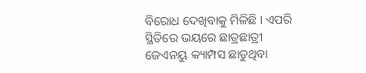ବିରୋଧ ଦେଖିବାକୁ ମିଳିଛି । ଏପରି ସ୍ଥିତିରେ ଭୟରେ ଛାତ୍ରଛାତ୍ରୀ ଜେଏନୟୁ କ୍ୟାମ୍ପସ ଛାଡୁଥିବା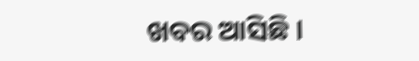ଖବର ଆସିଛି ।